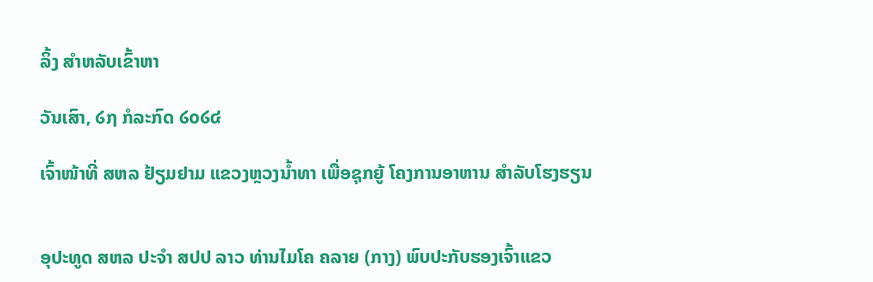ລິ້ງ ສຳຫລັບເຂົ້າຫາ

ວັນເສົາ, ໒໗ ກໍລະກົດ ໒໐໒໔

ເຈົ້າໜ້າທີ່ ສຫລ ຢ້ຽມຢາມ ແຂວງຫຼວງນ້ຳທາ ເພື່ອຊຸກຍູ້ ໂຄງການອາຫານ ສຳລັບໂຮງຮຽນ


ອຸປະທູດ ສຫລ ປະຈຳ ສປປ ລາວ ທ່ານໄມໂຄ ຄລາຍ (ກາງ) ພົບປະກັບຮອງເຈົ້າແຂວ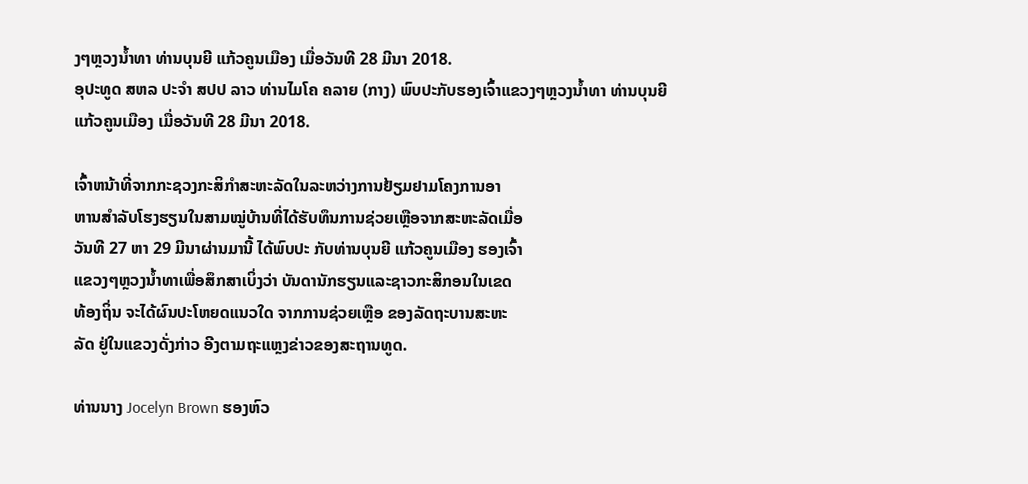ງໆຫຼວງນ້ຳທາ ທ່ານບຸນຍີ ແກ້ວຄູນເມືອງ ເມື່ອວັນທີ 28 ມີນາ 2018.
ອຸປະທູດ ສຫລ ປະຈຳ ສປປ ລາວ ທ່ານໄມໂຄ ຄລາຍ (ກາງ) ພົບປະກັບຮອງເຈົ້າແຂວງໆຫຼວງນ້ຳທາ ທ່ານບຸນຍີ ແກ້ວຄູນເມືອງ ເມື່ອວັນທີ 28 ມີນາ 2018.

ເຈົ້າຫນ້າທີ່ຈາກກະຊວງກະສິກຳສະຫະລັດໃນລະຫວ່າງການຢ້ຽມຢາມໂຄງການອາ
ຫານສໍາລັບໂຮງຮຽນໃນສາມໝູ່ບ້ານທີ່ໄດ້ຮັບທຶນການຊ່ວຍເຫຼືອຈາກສະຫະລັດເມື່ອ
ວັນທີ 27 ຫາ 29 ມີນາຜ່ານມານີ້ ໄດ້ພົບປະ ກັບທ່ານບຸນຍີ ແກ້ວຄູນເມືອງ ຮອງເຈົ້າ
ແຂວງໆຫຼວງນ້ຳທາເພື່ອສຶກສາເບິ່ງວ່າ ບັນດານັກຮຽນແລະຊາວກະສິກອນໃນເຂດ
ທ້ອງຖິ່ນ ຈະໄດ້ຜົນປະໂຫຍດແນວໃດ ຈາກການຊ່ວຍເຫຼືອ ຂອງລັດຖະບານສະຫະ
ລັດ ຢູ່ໃນແຂວງດັ່ງກ່າວ ອີງຕາມຖະແຫຼງຂ່າວຂອງສະຖານທູດ.

ທ່ານນາງ Jocelyn Brown ຮອງຫົວ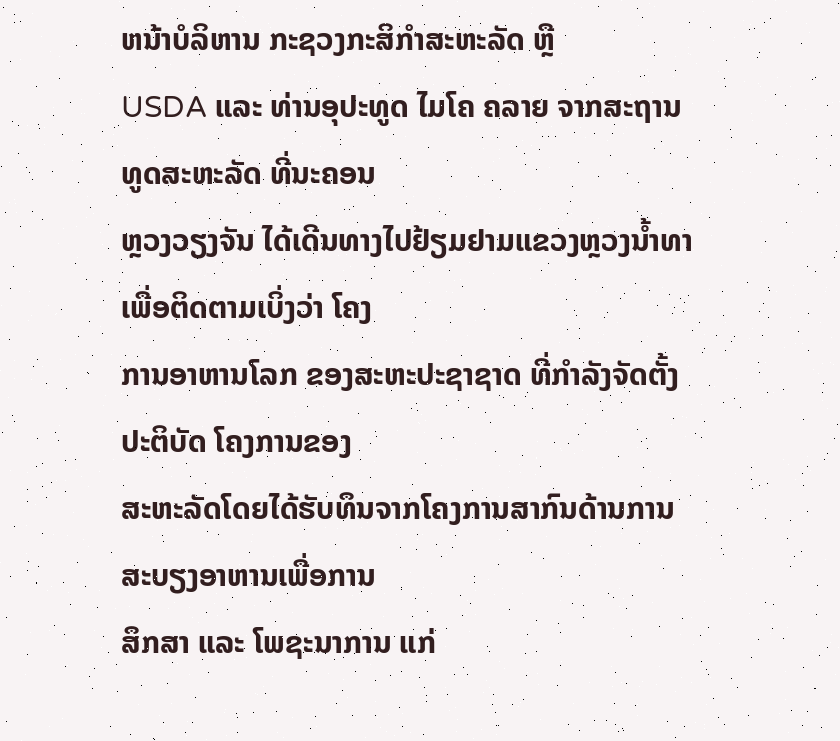ຫນ້າບໍລິຫານ ກະຊວງກະສິກຳສະຫະລັດ ຫຼື
USDA ແລະ ທ່ານອຸປະທູດ ໄມໂຄ ຄລາຍ ຈາກສະຖານທູດສະຫະລັດ ທີ່ນະຄອນ
ຫຼວງວຽງຈັນ ໄດ້ເດີນທາງໄປຢ້ຽມຢາມແຂວງຫຼວງນໍ້າທາເພື່ອຕິດຕາມເບິ່ງວ່າ ໂຄງ
ການອາຫານໂລກ ຂອງສະຫະປະຊາຊາດ ທີ່ກໍາລັງຈັດຕັ້ງປະຕິບັດ ໂຄງການຂອງ
ສະຫະລັດໂດຍໄດ້ຮັບທຶນຈາກໂຄງການສາກົນດ້ານການສະບຽງອາຫານເພື່ອການ
ສຶກສາ ແລະ ໂພຊະນາການ ແກ່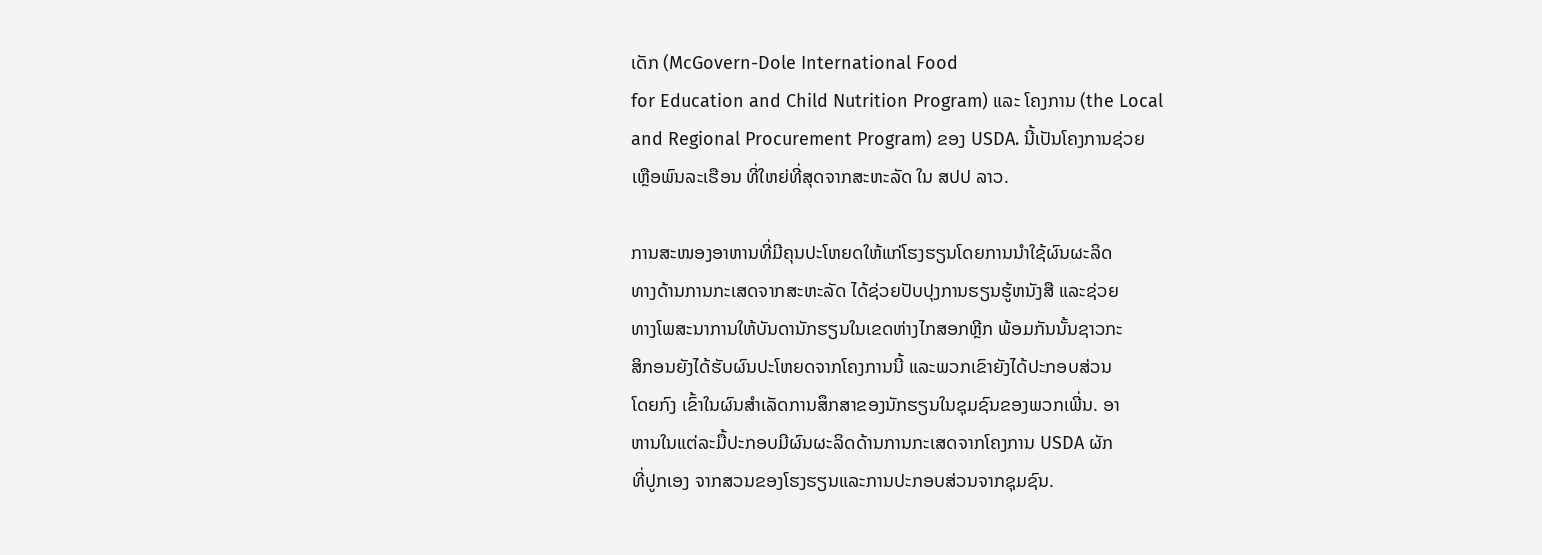ເດັກ (McGovern-Dole International Food
for Education and Child Nutrition Program) ແລະ ໂຄງການ (the Local
and Regional Procurement Program) ຂອງ USDA. ນີ້ເປັນໂຄງການຊ່ວຍ
ເຫຼືອພົນລະເຮືອນ ທີ່ໃຫຍ່ທີ່ສຸດຈາກສະຫະລັດ ໃນ ສປປ ລາວ.

ການສະໜອງອາຫານທີ່ມີຄຸນປະໂຫຍດໃຫ້ແກ່ໂຮງຮຽນໂດຍການນຳໃຊ້ຜົນຜະລິດ
ທາງດ້ານການກະເສດຈາກສະຫະລັດ ໄດ້ຊ່ວຍປັບປຸງການຮຽນຮູ້ຫນັງສື ແລະຊ່ວຍ
ທາງໂພສະນາການໃຫ້ບັນດານັກຮຽນໃນເຂດຫ່າງໄກສອກຫຼີກ ພ້ອມກັນນັ້ນຊາວກະ
ສິກອນຍັງໄດ້ຮັບຜົນປະໂຫຍດຈາກໂຄງການນີ້ ແລະພວກເຂົາຍັງໄດ້ປະກອບສ່ວນ
ໂດຍກົງ ເຂົ້າໃນຜົນສຳເລັດການສຶກສາຂອງນັກຮຽນໃນຊຸມຊົນຂອງພວກເພີ່ນ. ອາ
ຫານໃນແຕ່ລະມື້ປະກອບມີຜົນຜະລິດດ້ານການກະເສດຈາກໂຄງການ USDA ຜັກ
ທີ່ປູກເອງ ຈາກສວນຂອງໂຮງຮຽນແລະການປະກອບສ່ວນຈາກຊຸມຊົນ.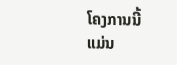ໂຄງການນີ້
ແມ່ນ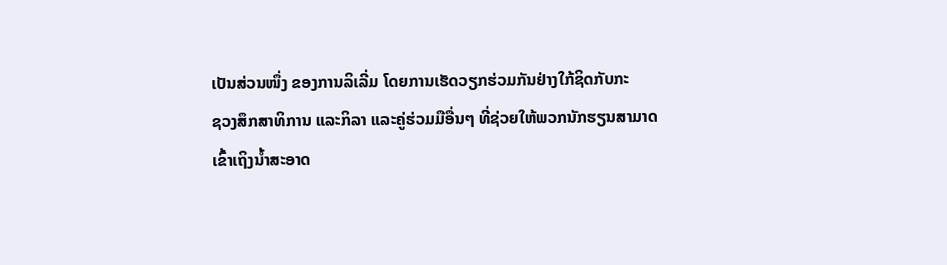ເປັນສ່ວນໜຶ່ງ ຂອງການລິເລີ່ມ ໂດຍການເຮັດວຽກຮ່ວມກັນຢ່າງໃກ້ຊິດກັບກະ
ຊວງສຶກສາທິການ ແລະກິລາ ແລະຄູ່ຮ່ວມມືອື່ນໆ ທີ່ຊ່ວຍໃຫ້ພວກນັກຮຽນສາມາດ
ເຂົ້າເຖິງນໍ້າສະອາດ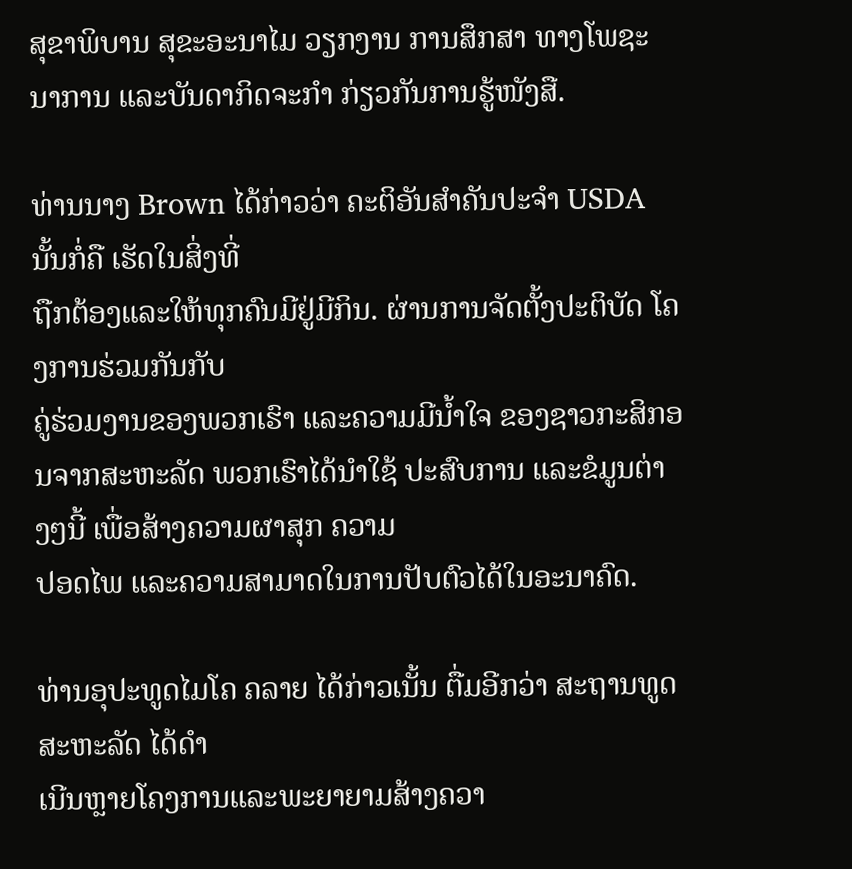ສຸຂາພິບານ ສຸຂະອະນາໄມ ວຽກງານ ການສຶກສາ ທາງໂພຊະ
ນາການ ແລະບັນດາກິດຈະກຳ ກ່ຽວກັນການຮູ້ໜັງສື.

ທ່ານນາງ Brown ໄດ້ກ່າວວ່າ ຄະຕິອັນສໍາຄັນປະຈໍາ USDA ນັ້ນກໍ່ຄື ເຮັດໃນສິ່ງທີ່
ຖືກຕ້ອງແລະໃຫ້ທຸກຄົນມີຢູ່ມີກິນ. ຜ່ານການຈັດຕັ້ງປະຕິບັດ ໂຄງການຮ່ວມກັນກັບ
ຄູ່ຮ່ວມງານຂອງພວກເຮົາ ແລະຄວາມມີນໍ້າໃຈ ຂອງຊາວກະສິກອນຈາກສະຫະລັດ ພວກເຮົາໄດ້ນຳໃຊ້ ປະສົບການ ແລະຂໍມູນຕ່າງໆນີ້ ເພື່ອສ້າງຄວາມຜາສຸກ ຄວາມ
ປອດໄພ ແລະຄວາມສາມາດໃນການປັບຕົວໄດ້ໃນອະນາຄົດ.

ທ່ານອຸປະທູດໄມໂຄ ຄລາຍ ໄດ້ກ່າວເນັ້ນ ຕື່ມອີກວ່າ ສະຖານທູດສະຫະລັດ ໄດ້ດຳ
ເນີນຫຼາຍໂຄງການແລະພະຍາຍາມສ້າງຄວາ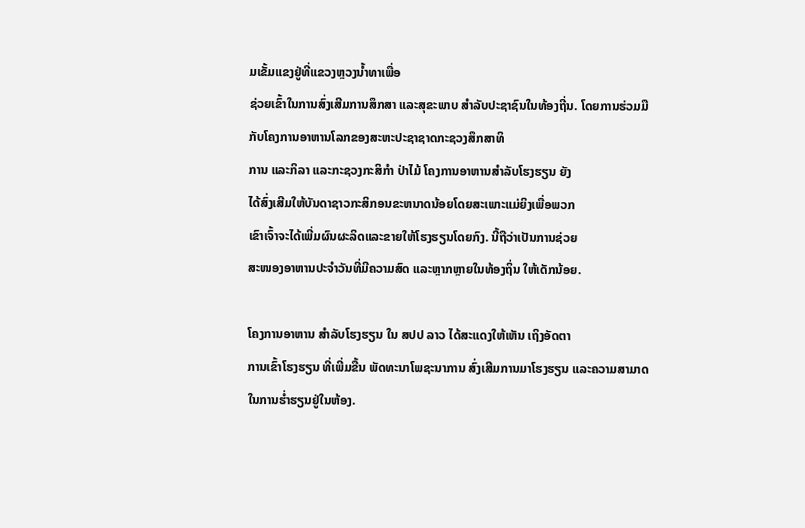ມເຂັ້ມແຂງຢູ່ທີ່ແຂວງຫຼວງນໍ້າທາເພື່ອ
ຊ່ວຍເຂົ້າໃນການສົ່ງເສີມການສຶກສາ ແລະສຸຂະພາບ ສໍາລັບປະຊາຊົນໃນທ້ອງຖີ່ນ. ໂດຍການຮ່ວມມືກັບໂຄງການອາຫານໂລກຂອງສະຫະປະຊາຊາດກະຊວງສຶກສາທິ
ການ ແລະກິລາ ແລະກະຊວງກະສິກຳ ປ່າໄມ້ ໂຄງການອາຫານສຳລັບໂຮງຮຽນ ຍັງ
ໄດ້ສົ່ງເສີມໃຫ້ບັນດາຊາວກະສິກອນຂະຫນາດນ້ອຍໂດຍສະເພາະແມ່ຍິງເພື່ອພວກ
ເຂົາເຈົ້າຈະໄດ້ເພີ່ມຜົນຜະລິດແລະຂາຍໃຫ້ໂຮງຮຽນໂດຍກົງ. ນີ້ຖືວ່າເປັນການຊ່ວຍ
ສະໜອງອາຫານປະຈຳວັນທີ່ມີຄວາມສົດ ແລະຫຼາກຫຼາຍໃນທ້ອງຖິ່ນ ໃຫ້ເດັກນ້ອຍ.

ໂຄງການອາຫານ ສຳລັບໂຮງຮຽນ ໃນ ສປປ ລາວ ໄດ້ສະແດງໃຫ້ເຫັນ ເຖິງອັດຕາ
ການເຂົ້າໂຮງຮຽນ ທີ່ເພີ່ມຂື້ນ ພັດທະນາໂພຊະນາການ ສົ່ງເສີມການມາໂຮງຮຽນ ແລະຄວາມສາມາດ ໃນການຮໍ່າຮຽນຢູ່ໃນຫ້ອງ.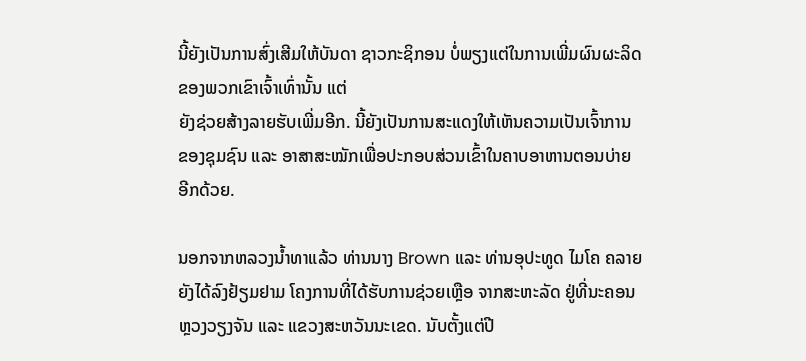ນີ້ຍັງເປັນການສົ່ງເສີມໃຫ້ບັນດາ ຊາວກະຊິກອນ ບໍ່ພຽງແຕ່ໃນການເພີ່ມຜົນຜະລິດຂອງພວກເຂົາເຈົ້າເທົ່ານັ້ນ ແຕ່
ຍັງຊ່ວຍສ້າງລາຍຮັບເພີ່ມອີກ. ນີ້ຍັງເປັນການສະແດງໃຫ້ເຫັນຄວາມເປັນເຈົ້າການ
ຂອງຊຸມຊົນ ແລະ ອາສາສະໝັກເພື່ອປະກອບສ່ວນເຂົ້າໃນຄາບອາຫານຕອນບ່າຍ
ອີກດ້ວຍ.

ນອກຈາກຫລວງນໍ້າທາແລ້ວ ທ່ານນາງ Brown ແລະ ທ່ານອຸປະທູດ ໄມໂຄ ຄລາຍ ຍັງໄດ້ລົງຢ້ຽມຢາມ ໂຄງການທີ່ໄດ້ຮັບການຊ່ວຍເຫຼືອ ຈາກສະຫະລັດ ຢູ່ທີ່ນະຄອນ
ຫຼວງວຽງຈັນ ແລະ ແຂວງສະຫວັນນະເຂດ. ນັບຕັ້ງແຕ່ປີ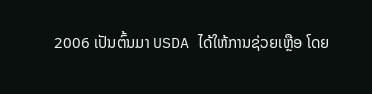2006 ເປັນຕົ້ນມາ USDA ໄດ້ໃຫ້ການຊ່ວຍເຫຼືອ ໂດຍ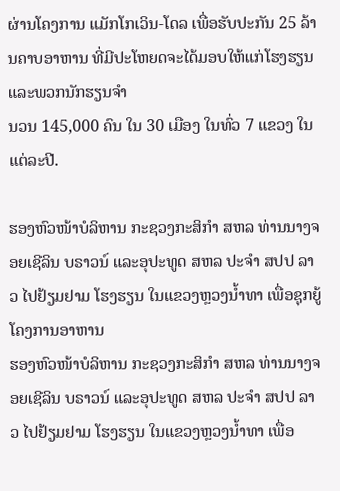ຜ່ານໂຄງການ ແມັກໂກເວິນ-ໂດລ ເພື່ອຮັບປະກັນ 25 ລ້ານຄາບອາຫານ ທີ່ມີປະໂຫຍດຈະໄດ້ມອບໃຫ້ແກ່ໂຮງຮຽນ ແລະພວກນັກຮຽນຈຳ
ນວນ 145,000 ຄົນ ໃນ 30 ເມືອງ ໃນທົ່ວ 7 ແຂວງ ໃນແຕ່ລະປີ.

ຮອງຫົວໜ້າບໍລິຫານ ກະຊວງກະສິກຳ ສຫລ ທ່ານນາງຈອຍເຊີລິນ ບຣາວນ໌ ແລະອຸປະທູດ ສຫລ ປະຈຳ ສປປ ລາວ ໄປຢ້ຽມຢາມ ໂຮງຮຽນ ໃນແຂວງຫຼວງນ້ຳທາ ເພື່ອຊຸກຍູ້ ໂຄງການອາຫານ
ຮອງຫົວໜ້າບໍລິຫານ ກະຊວງກະສິກຳ ສຫລ ທ່ານນາງຈອຍເຊີລິນ ບຣາວນ໌ ແລະອຸປະທູດ ສຫລ ປະຈຳ ສປປ ລາວ ໄປຢ້ຽມຢາມ ໂຮງຮຽນ ໃນແຂວງຫຼວງນ້ຳທາ ເພື່ອ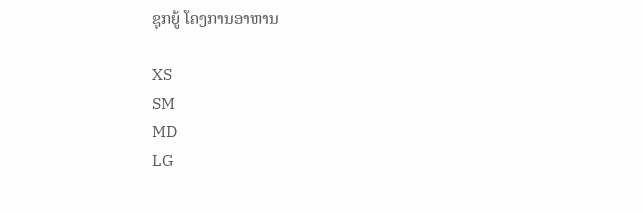ຊຸກຍູ້ ໂຄງການອາຫານ

XS
SM
MD
LG